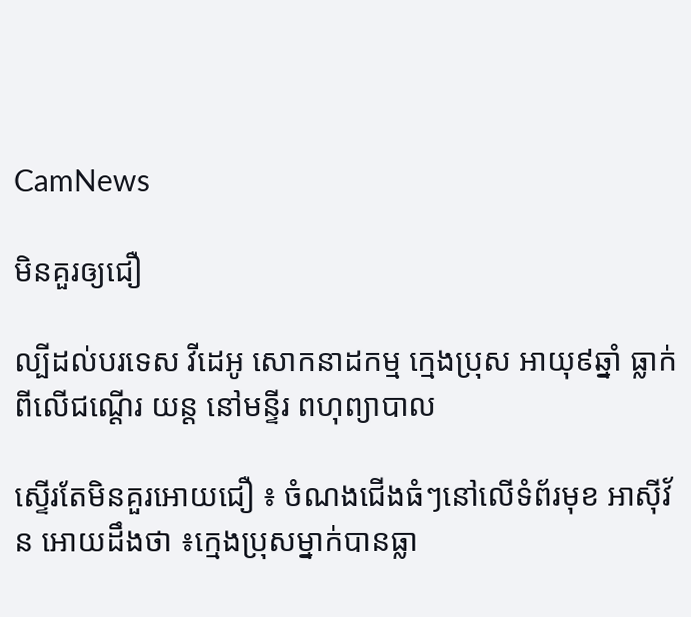CamNews

មិនគួរឲ្យជឿ

ល្បីដល់បរទេស វីដេអូ សោកនាដកម្ម ក្មេងប្រុស អាយុ៩ឆ្នាំ ធ្លាក់ពីលើជណ្ដើរ យន្ដ នៅមន្ទីរ ពហុព្យាបាល

ស្ទើរតែមិនគួរអោយជឿ ៖ ចំណងជើងធំៗនៅលើទំព័រមុខ អាស៊ីវ័ន អោយដឹងថា ៖ក្មេងប្រុសម្នាក់បានធ្លា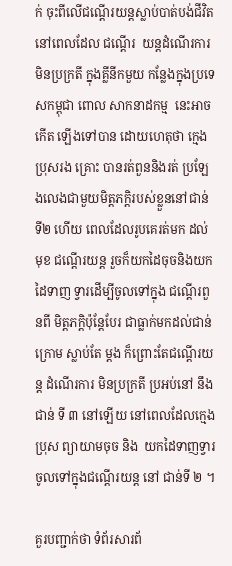ក់ ចុះពីលើជណ្តើរយន្តស្លាប់បាត់បង់ជីវិត នៅពេលដែល ជណ្តើរ  យន្តដំណើរការ មិនប្រក្រតី ក្នុងគ្លីនីកមួយ កន្លែងក្នុងប្រទេសកម្ពុជា ពោល សាកនាដកម្ម  នេះអាច  កើត ឡើងទៅបាន ដោយហេតុថា ក្មេងប្រុសរង គ្រោះ បានរត់ពួននិងរត់ ប្រឡែងលេងជាមួយមិត្ដភក្ដិរបស់ខ្លួននៅជាន់ ទី២ ហើយ ពេលដែលរូបគេរត់មក ដល់មុខ ជណ្ដើរយន្ដ រួចក៏យកដៃចុចនិងយកដៃទាញ ទ្វារដើម្បីចូលទៅក្នុង ជណ្ដើរពួនពី មិត្ដភក្ដិប៉ុន្ដែបែរ ជាធ្លាក់មកដល់ជាន់ក្រោម ស្លាប់តែ ម្ដង ក៏ព្រោះតែជណ្តើរយន្ត ដំណើរការ មិនប្រក្រតី ប្រអប់នៅ នឹងជាន់ ទី ៣ នៅឡើយ នៅពេលដែលក្មេងប្រុស ព្យាយាមចុច និង  យកដៃទាញទ្វារ ចូលទៅក្នុងជណ្តើរយន្ត នៅ ជាន់ទី ២ ។

គួរបញ្ជាក់ថា ទំព័រសារព័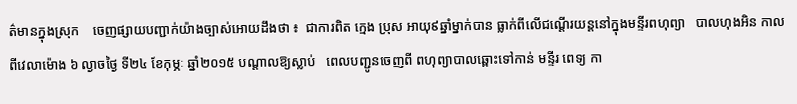ត៌មានក្នុងស្រុក    ចេញផ្សាយបញ្ជាក់យ៉ាងច្បាស់អោយដឹងថា ៖  ជាការពិត ក្មេង ប្រុស អាយុ៩ឆ្នាំម្នាក់បាន ធ្លាក់ពីលើជណ្ដើរយន្ដនៅក្នុងមន្ទីរពហុព្យា   បាលហុងអិន កាលពីវេលាម៉ោង ៦ ល្ងាចថ្ងៃ ទី២៤ ខែកុម្ភៈ ឆ្នាំ២០១៥ បណ្ដាលឱ្យស្លាប់   ពេលបញ្ជូនចេញពី ពហុព្យាបាលឆ្ពោះទៅកាន់ មន្ទីរ ពេទ្យ កា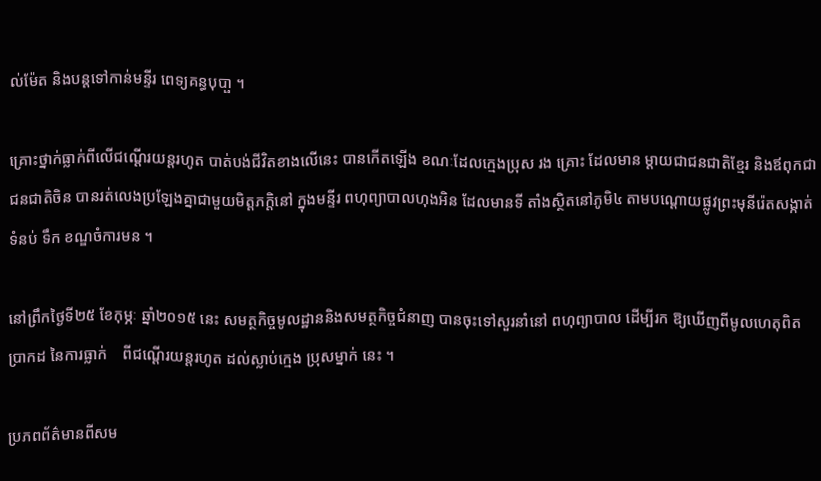ល់ម៉ែត និងបន្ដទៅកាន់មន្ទីរ ពេទ្យគន្ធបុបា្ផ ។

គ្រោះថ្នាក់ធ្លាក់ពីលើជណ្ដើរយន្ដរហូត បាត់បង់ជីវិតខាងលើនេះ បានកើតឡើង ខណៈដែលក្មេងប្រុស រង គ្រោះ ដែលមាន ម្ដាយជាជនជាតិខ្មែរ និងឪពុកជាជនជាតិចិន បានរត់លេងប្រឡែងគ្នាជាមួយមិត្ដភក្ដិនៅ ក្នុងមន្ទីរ ពហុព្យាបាលហុងអិន ដែលមានទី តាំងស្ថិតនៅភូមិ៤ តាមបណ្ដោយផ្លូវព្រះមុនីរ៉េតសង្កាត់ទំនប់ ទឹក ខណ្ឌចំការមន ។

នៅព្រឹកថ្ងៃទី២៥ ខែកុម្ភៈ ឆ្នាំ២០១៥ នេះ សមត្ថកិច្ចមូលដ្ឋាននិងសមត្ថកិច្ចជំនាញ បានចុះទៅសួរនាំនៅ ពហុព្យាបាល ដើម្បីរក ឱ្យឃើញពីមូលហេតុពិតប្រាកដ នៃការធ្លាក់    ពីជណ្ដើរយន្ដរហូត ដល់ស្លាប់ក្មេង ប្រុសម្នាក់ នេះ ។

ប្រភពព័ត៌មានពីសម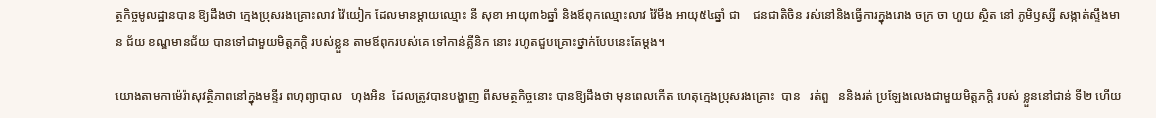ត្ថកិច្ចមូលដ្ឋានបាន ឱ្យដឹងថា ក្មេងប្រុសរងគ្រោះលាវ វ៉ៃយៀក ដែលមានម្ដាយឈ្មោះ នី សុខា អាយុ៣៦ឆ្នាំ និងឪពុកឈ្មោះលាវ វ៉ៃមីង អាយុ៥៤ឆ្នាំ ជា    ជនជាតិចិន រស់នៅនិងធ្វើការក្នុងរោង ចក្រ ចា ហួយ ស្ថិត នៅ ភូមិឫស្សី សង្កាត់ស្ទឹងមាន ជ័យ ខណ្ឌមានជ័យ បានទៅជាមួយមិត្ដភក្ដិ របស់ខ្លួន តាមឪពុករបស់គេ ទៅកាន់គ្លីនិក នោះ រហូតជួបគ្រោះថ្នាក់បែបនេះតែម្ដង។

យោងតាមកាម៉េរ៉ាសុវត្ថិភាពនៅក្នុងមន្ទីរ ពហុព្យាបាល   ហុងអិន  ដែលត្រូវបានបង្ហាញ ពីសមត្ថកិច្ចនោះ បានឱ្យដឹងថា មុនពេលកើត ហេតុក្មេងប្រុសរងគ្រោះ  បាន   រត់ពួ   ននិងរត់ ប្រឡែងលេងជាមួយមិត្ដភក្ដិ របស់ ខ្លួននៅជាន់ ទី២ ហើយ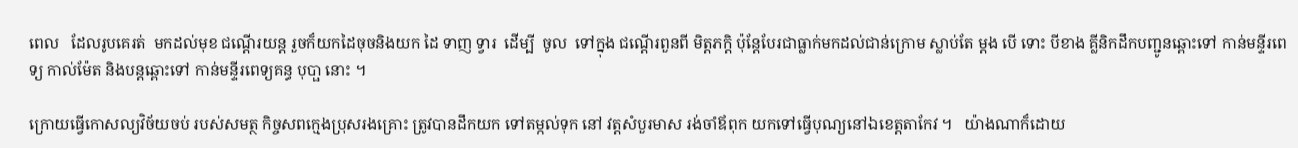ពេល   ដែលរូបគេរត់  មកដល់មុខ ជណ្ដើរយន្ដ រួចក៏យកដៃចុចនិងយក ដៃ ទាញ ទ្វារ  ដើម្បី  ចូល  ទៅក្នុង ជណ្ដើរពួនពី មិត្ដភក្ដិ ប៉ុន្ដែបែរជាធ្លាក់មកដល់ជាន់ក្រោម ស្លាប់តែ ម្ដង បើ ទោះ បីខាង គ្លីនិកដឹកបញ្ជូនឆ្ពោះទៅ កាន់មន្ទីរពេទ្យ កាល់ម៉ែត និងបន្ដឆ្ពោះទៅ កាន់មន្ទីរពេទ្យគន្ធ បុបា្ផ នោះ ។

ក្រោយធ្វើកោសល្យវិច័យចប់ របស់សមត្ថ កិច្ចសពក្មេងប្រុសរងគ្រោះ ត្រូវបានដឹកយក ទៅតម្កល់ទុក នៅ វត្ដសំបួរមាស រង់ចាំឪពុក យកទៅធ្វើបុណ្យនៅឯខេត្ដតាកែវ ។   យ៉ាងណាក៏ដោយ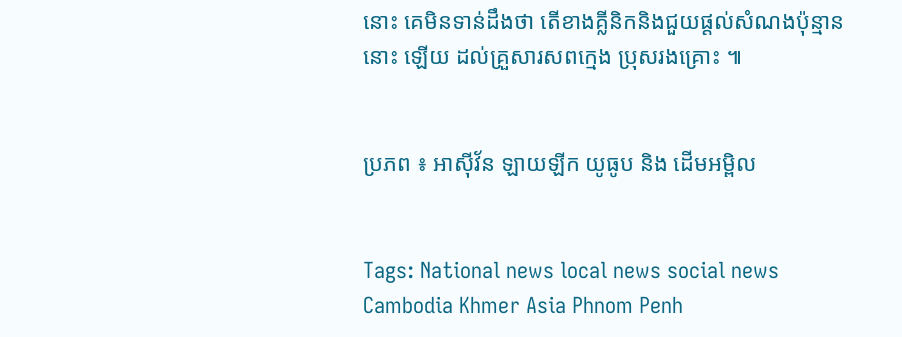នោះ គេមិនទាន់ដឹងថា តើខាងគ្លីនិកនិងជួយផ្ដល់សំណងប៉ុន្មាននោះ ឡើយ ដល់គ្រួសារសពក្មេង ប្រុសរងគ្រោះ ៕


ប្រភព ៖ អាស៊ីវ័ន ឡាយឡីក យូធូប និង ដើមអម្ពិល


Tags: National news local news social news Cambodia Khmer Asia Phnom Penh